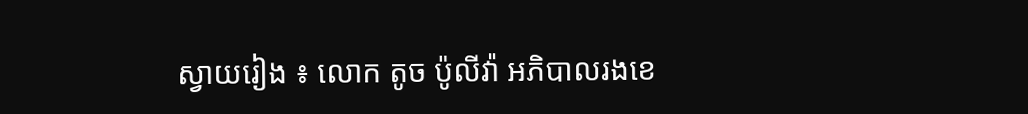ស្វាយរៀង ៖ លោក តូច ប៉ូលីវ៉ា អភិបាលរងខេ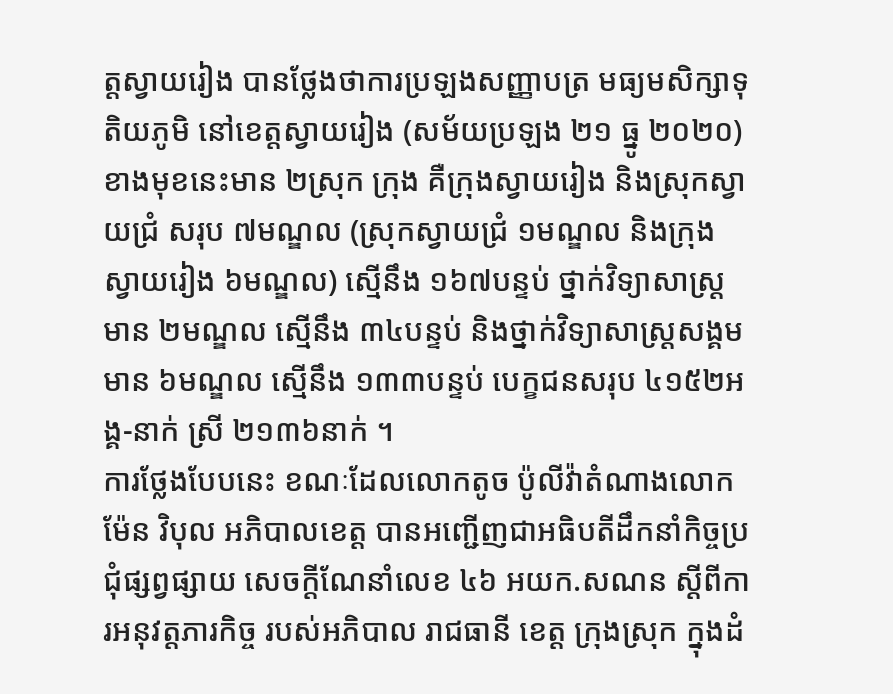ត្តស្វាយរៀង បានថ្លែងថាការប្រឡងសញ្ញាបត្រ មធ្យមសិក្សាទុតិយភូមិ នៅខេត្តស្វាយរៀង (សម័យប្រឡង ២១ ធ្នូ ២០២០) ខាងមុខនេះមាន ២ស្រុក ក្រុង គឺក្រុងស្វាយរៀង និងស្រុកស្វាយជ្រំ សរុប ៧មណ្ឌល (ស្រុកស្វាយជ្រំ ១មណ្ឌល និងក្រុងស្វាយរៀង ៦មណ្ឌល) ស្មើនឹង ១៦៧បន្ទប់ ថ្នាក់វិទ្យាសាស្រ្ត មាន ២មណ្ឌល ស្មើនឹង ៣៤បន្ទប់ និងថ្នាក់វិទ្យាសាស្រ្តសង្គម មាន ៦មណ្ឌល ស្មើនឹង ១៣៣បន្ទប់ បេក្ខជនសរុប ៤១៥២អង្គ-នាក់ ស្រី ២១៣៦នាក់ ។
ការថ្លែងបែបនេះ ខណៈដែលលោកតូច ប៉ូលីវ៉ាតំណាងលោកម៉ែន វិបុល អភិបាលខេត្ត បានអញ្ជើញជាអធិបតីដឹកនាំកិច្ចប្រជុំផ្សព្វផ្សាយ សេចក្ដីណែនាំលេខ ៤៦ អយក.សណន ស្ដីពីការអនុវត្តភារកិច្ច របស់អភិបាល រាជធានី ខេត្ត ក្រុងស្រុក ក្នុងដំ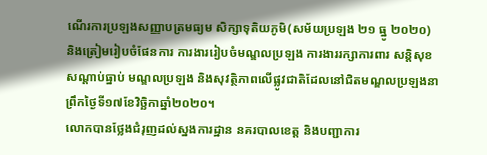ណើរការប្រឡងសញ្ញាបត្រមធ្យម សិក្សាទុតិយភូមិ(សម័យប្រឡង ២១ ធ្នូ ២០២០) និងត្រៀមរៀបចំផែនការ ការងាររៀបចំមណ្ឌលប្រឡង ការងាររក្សាការពារ សន្តិសុខសណ្ដាប់ធ្នាប់ មណ្ឌលប្រឡង និងសុវត្ថិភាពលើផ្លូវជាតិដែលនៅជិតមណ្ឌលប្រឡងនាព្រឹកថ្ងៃទី១៧ខែវិច្ឆិកាឆ្នាំ២០២០។
លោកបានថ្លែងជំរុញដល់ស្នងការដ្ឋាន នគរបាលខេត្ត និងបញ្ជាការ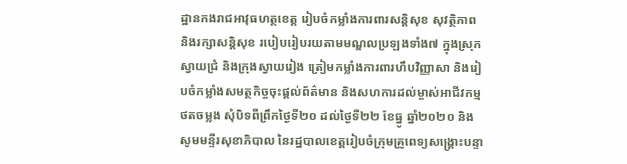ដ្ឋានកងរាជអាវុធហត្ថខេត្ត រៀបចំកម្លាំងការពារសន្តិសុខ សុវត្ថិភាព និងរក្សាសន្តិសុខ របៀបរៀបរយតាមមណ្ឌលប្រឡងទាំង៧ ក្នុងស្រុកស្វាយជ្រំ និងក្រុងស្វាយរៀង ត្រៀមកម្លាំងការពារហឹបវិញ្ញាសា និងរៀបចំកម្លាំងសមត្ថកិច្ចចុះផ្ដល់ព័ត៌មាន និងសហការដល់ម្ចាស់អាជីវកម្មថតចម្លង សុំបិទពីព្រឹកថ្ងៃទី២០ ដល់ថ្ងៃទី២២ ខែធ្នូ ឆ្នាំ២០២០ និងសូមមន្ទីរសុខាភិបាល នៃរដ្ឋបាលខេត្តរៀបចំក្រុមគ្រូពេទ្យសង្គ្រោះបន្ទា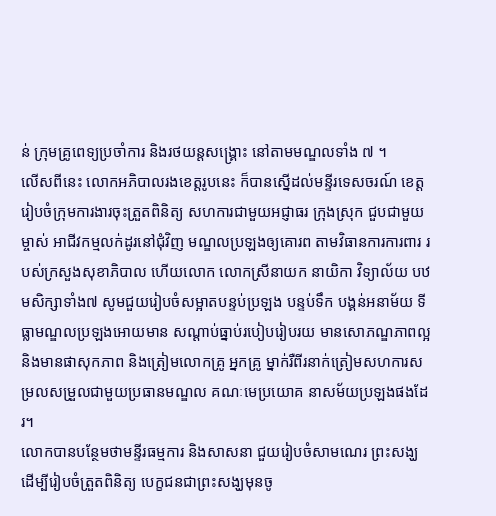ន់ ក្រុមគ្រូពេទ្យប្រចាំការ និងរថយន្តសង្គ្រោះ នៅតាមមណ្ឌលទាំង ៧ ។
លើសពីនេះ លោកអភិបាលរងខេត្តរូបនេះ ក៏បានស្នើដល់មន្ទីរទេសចរណ៍ ខេត្តរៀបចំក្រុមការងារចុះត្រួតពិនិត្យ សហការជាមួយអជ្ញាធរ ក្រុងស្រុក ជួបជាមួយម្ចាស់ អាជីវកម្មលក់ដូរនៅជុំវិញ មណ្ឌលប្រឡងឲ្យគោរព តាមវិធានការការពារ របស់ក្រសួងសុខាភិបាល ហើយលោក លោកស្រីនាយក នាយិកា វិទ្យាល័យ បឋមសិក្សាទាំង៧ សូមជួយរៀបចំសម្អាតបន្ទប់ប្រឡង បន្ទប់ទឹក បង្គន់អនាម័យ ទីធ្លាមណ្ឌលប្រឡងអោយមាន សណ្ដាប់ធ្នាប់របៀបរៀបរយ មានសោភណ្ឌភាពល្អ និងមានផាសុកភាព និងត្រៀមលោកគ្រូ អ្នកគ្រូ ម្នាក់រឺពីរនាក់ត្រៀមសហការសម្រលសម្រួលជាមួយប្រធានមណ្ឌល គណៈមេប្រយោគ នាសម័យប្រឡងផងដែរ។
លោកបានបន្ថែមថាមន្ទីរធម្មការ និងសាសនា ជួយរៀបចំសាមណេរ ព្រះសង្ឃ ដើម្បីរៀបចំត្រួតពិនិត្យ បេក្ខជនជាព្រះសង្ឃមុនចូ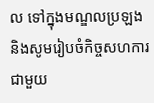ល ទៅក្នុងមណ្ឌលប្រឡង និងសូមរៀបចំកិច្ចសហការ ជាមួយ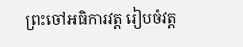ព្រះចៅអធិការវត្ត រៀបចំវត្ត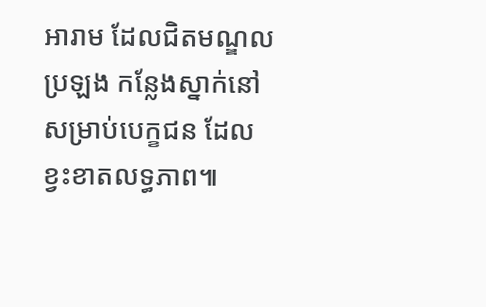អារាម ដែលជិតមណ្ឌលប្រឡង កន្លែងស្នាក់នៅសម្រាប់បេក្ខជន ដែលខ្វះខាតលទ្ធភាព៕